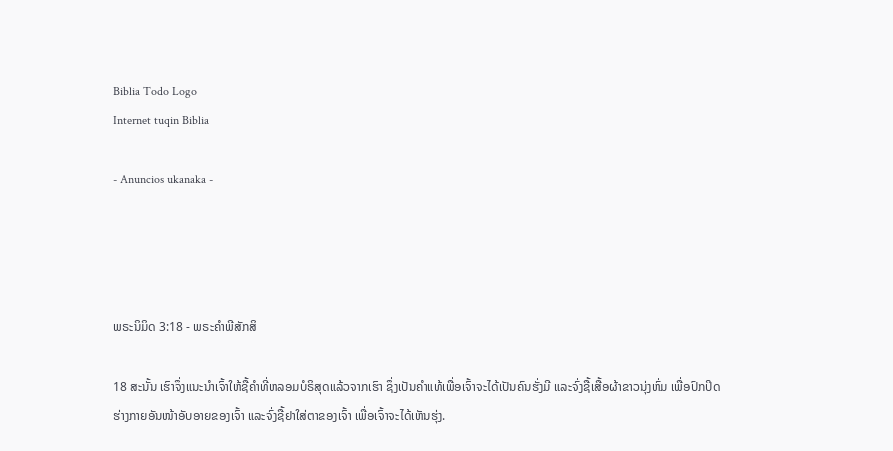Biblia Todo Logo
Internet tuqin Biblia

- Anuncios ukanaka -




ພຣະນິມິດ 3:18 - ພຣະຄຳພີສັກສິ

18 ສະນັ້ນ ເຮົາຈຶ່ງແນະນຳເຈົ້າໃຫ້ຊື້ຄຳທີ່ຫລອມບໍຣິສຸດແລ້ວຈາກເຮົາ ຊຶ່ງເປັນຄຳແທ້ເພື່ອເຈົ້າຈະໄດ້ເປັນຄົນຮັ່ງມີ ແລະຈົ່ງຊື້ເສື້ອຜ້າຂາວນຸ່ງຫົ່ມ ເພື່ອປົກປິດຮ່າງກາຍອັນໜ້າອັບອາຍຂອງເຈົ້າ ແລະຈົ່ງຊື້ຢາໃສ່ຕາຂອງເຈົ້າ ເພື່ອເຈົ້າຈະໄດ້ເຫັນຮຸ່ງ.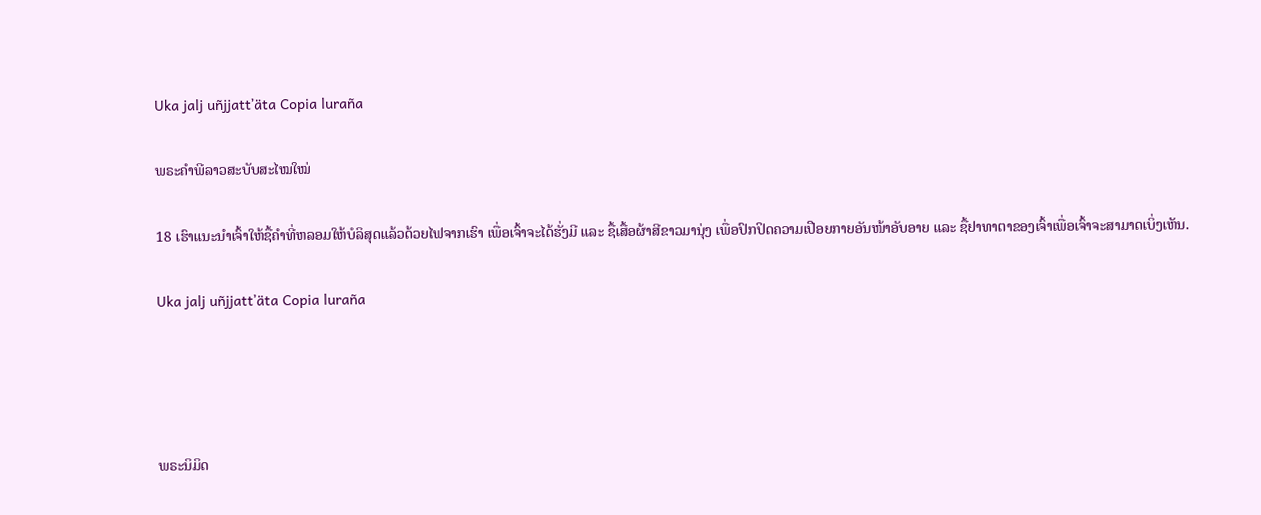Uka jalj uñjjattʼäta Copia luraña

ພຣະຄຳພີລາວສະບັບສະໄໝໃໝ່

18 ເຮົາແນະນຳເຈົ້າໃຫ້ຊື້ຄຳທີ່ຫລອມໃຫ້ບໍລິສຸດແລ້ວດ້ວຍໄຟຈາກເຮົາ ເພື່ອເຈົ້າຈະໄດ້ຮັ່ງມີ ແລະ ຊື້ເສື້ອຜ້າສີຂາວມານຸ່ງ ເພື່ອປົກປິດຄວາມເປືອຍກາຍອັນໜ້າອັບອາຍ ແລະ ຊື້ຢາທາຕາຂອງເຈົ້າເພື່ອເຈົ້າຈະສາມາດເບິ່ງເຫັນ.

Uka jalj uñjjattʼäta Copia luraña




ພຣະນິມິດ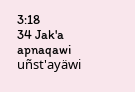3:18
34 Jak'a apnaqawi uñst'ayäwi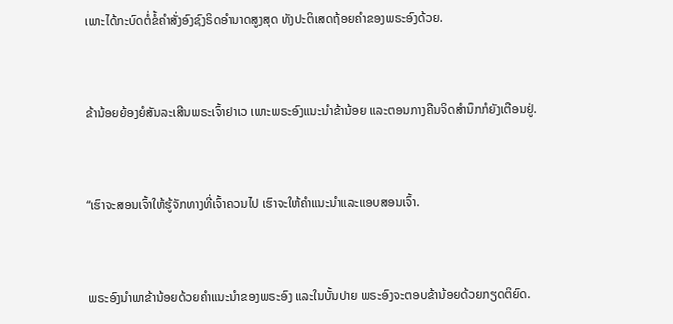ເພາະໄດ້ກະບົດຕໍ່ຂໍ້ຄຳສັ່ງອົງຊົງຣິດອຳນາດສູງສຸດ ທັງປະຕິເສດຖ້ອຍຄຳຂອງພຣະອົງດ້ວຍ.


ຂ້ານ້ອຍຍ້ອງຍໍສັນລະເສີນພຣະເຈົ້າຢາເວ ເພາະພຣະອົງແນະນຳຂ້ານ້ອຍ ແລະຕອນກາງຄືນຈິດສຳນຶກກໍຍັງເຕືອນຢູ່.


“ເຮົາຈະສອນເຈົ້າໃຫ້ຮູ້ຈັກທາງທີ່ເຈົ້າຄວນໄປ ເຮົາຈະໃຫ້ຄຳແນະນຳແລະແອບສອນເຈົ້າ.


ພຣະອົງນຳພາຂ້ານ້ອຍດ້ວຍຄຳແນະນຳຂອງພຣະອົງ ແລະໃນບັ້ນປາຍ ພຣະອົງຈະຕອບຂ້ານ້ອຍດ້ວຍກຽດຕິຍົດ.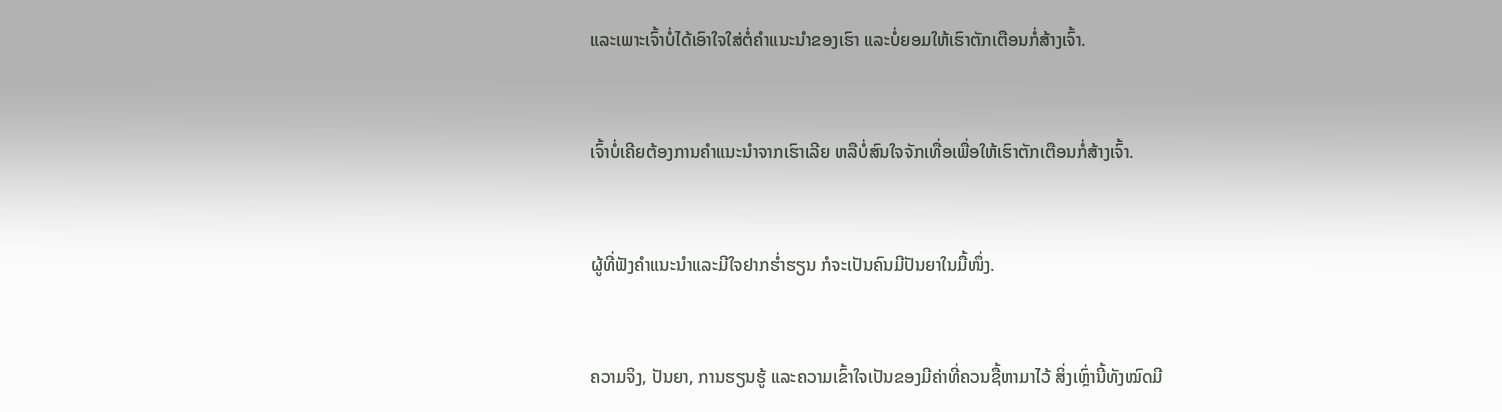ແລະເພາະເຈົ້າບໍ່ໄດ້ເອົາໃຈໃສ່ຕໍ່ຄຳແນະນຳຂອງເຮົາ ແລະບໍ່ຍອມໃຫ້ເຮົາຕັກເຕືອນກໍ່ສ້າງເຈົ້າ.


ເຈົ້າບໍ່ເຄີຍຕ້ອງການຄຳແນະນຳຈາກເຮົາເລີຍ ຫລືບໍ່ສົນໃຈຈັກເທື່ອເພື່ອໃຫ້ເຮົາຕັກເຕືອນກໍ່ສ້າງເຈົ້າ.


ຜູ້ທີ່ຟັງຄຳແນະນຳແລະມີໃຈຢາກຮໍ່າຮຽນ ກໍຈະເປັນຄົນມີປັນຍາໃນມື້ໜຶ່ງ.


ຄວາມຈິງ, ປັນຍາ, ການຮຽນຮູ້ ແລະຄວາມເຂົ້າໃຈເປັນຂອງມີຄ່າທີ່ຄວນຊື້ຫາມາໄວ້ ສິ່ງເຫຼົ່ານີ້ທັງໝົດມີ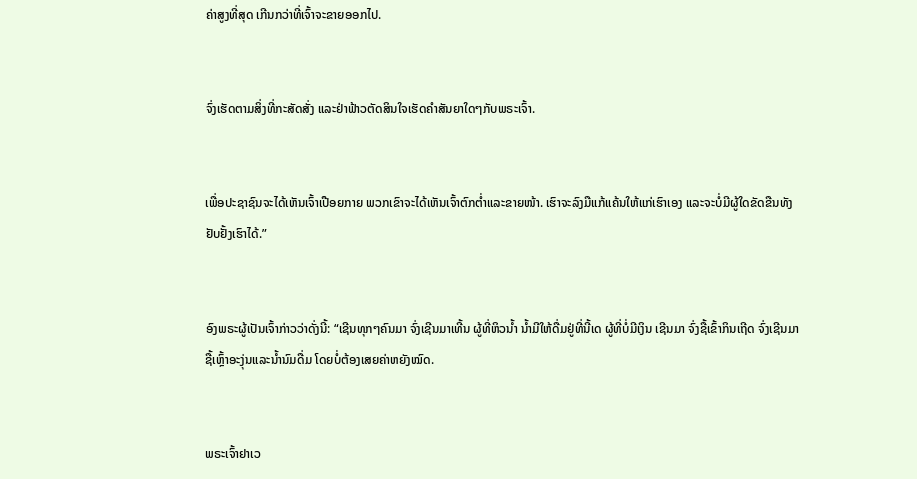ຄ່າສູງທີ່ສຸດ ເກີນກວ່າທີ່ເຈົ້າຈະຂາຍອອກໄປ.


ຈົ່ງເຮັດຕາມສິ່ງທີ່ກະສັດສັ່ງ ແລະຢ່າຟ້າວຕັດສິນໃຈເຮັດຄຳສັນຍາໃດໆກັບພຣະເຈົ້າ.


ເພື່ອປະຊາຊົນຈະໄດ້ເຫັນເຈົ້າເປືອຍກາຍ ພວກເຂົາຈະໄດ້ເຫັນເຈົ້າຕົກຕໍ່າແລະຂາຍໜ້າ. ເຮົາຈະລົງມືແກ້ແຄ້ນໃຫ້ແກ່ເຮົາເອງ ແລະຈະບໍ່ມີຜູ້ໃດຂັດຂືນທັງຢັບຢັ້ງເຮົາໄດ້.”


ອົງພຣະຜູ້ເປັນເຈົ້າກ່າວວ່າດັ່ງນີ້: “ເຊີນທຸກໆຄົນມາ ຈົ່ງເຊີນມາເທີ້ນ ຜູ້ທີ່ຫິວນໍ້າ ນໍ້າມີໃຫ້ດື່ມຢູ່ທີ່ນີ້ເດ ຜູ້ທີ່ບໍ່ມີເງິນ ເຊີນມາ ຈົ່ງຊື້ເຂົ້າກິນເຖີດ ຈົ່ງເຊີນມາຊື້ເຫຼົ້າອະງຸ່ນແລະນໍ້ານົມດື່ມ ໂດຍບໍ່ຕ້ອງເສຍຄ່າຫຍັງໝົດ.


ພຣະເຈົ້າຢາເວ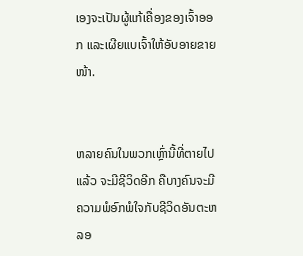ເອງຈະເປັນຜູ້ແກ້ເຄື່ອງຂອງເຈົ້າອອກ ແລະເຜີຍແບເຈົ້າໃຫ້ອັບອາຍຂາຍໜ້າ.


ຫລາຍຄົນໃນພວກເຫຼົ່ານີ້ທີ່ຕາຍໄປແລ້ວ ຈະມີຊີວິດອີກ ຄືບາງຄົນຈະມີຄວາມພໍອົກພໍໃຈກັບຊີວິດອັນຕະຫລອ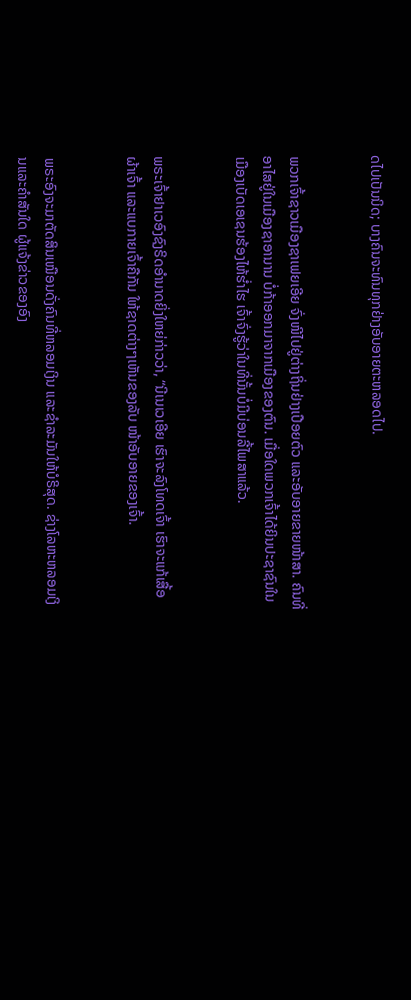ດໄປເປັນນິດ; ບາງຄົນຈະທົນທຸກຢ່າງອັບອາຍຕະຫລອດໄປ.


ພວກເຈົ້າຊາວເມືອງຊາເຟຍເອີຍ ຈົ່ງໜີໄປຢູ່ຕ່າງຖິ່ນຢ່າງເປືອຍຕົວ ແລະອັບອາຍຂາຍໜ້າສາ. ຄົນທີ່ອາໄສຢູ່ໃນເມືອງຊາອານານ ບໍ່ກ້າອອກມາຈາກເມືອງຂອງຕົນ. ເມື່ອໃດພວກເຈົ້າໄດ້ຍິນປະຊາຊົນໃນເມືອງເບັດເອເຊນຮ້ອງໄຫ້ຮໍ່າໄຮ ເຈົ້າຈົ່ງຮູ້ວ່າໃນທີ່ນັ້ນບໍ່ມີບ່ອນລີ້ໄພສາແລ້ວ.


ພຣະເຈົ້າຢາເວອົງຊົງຣິດອຳນາດຍິ່ງໃຫຍ່ກ່າວວ່າ, “ນີເນເວເອີຍ ເຮົາຈະລົງໂທດເຈົ້າ ເຮົາຈະແກ້ເສື້ອຜ້າເຈົ້າ ແລະແບກາຍເຈົ້າຄືກັນ ໃຫ້ຊາດຕ່າງໆເຫັນຂອງລັບ ໜ້າອັບອາຍຂອງເຈົ້າ.


ພຣະອົງຈະມາຕັດສິນເໝືອນດັ່ງຄົນທີ່ຫລອມເງິນ ແລະຊຳລະມັນໃຫ້ບໍຣິສຸດ. ຊ່າງໂລຫະຫລອມເງິນແລະຄຳສັນໃດ ຜູ້ແຈ້ງຂ່າວຂອງອົງ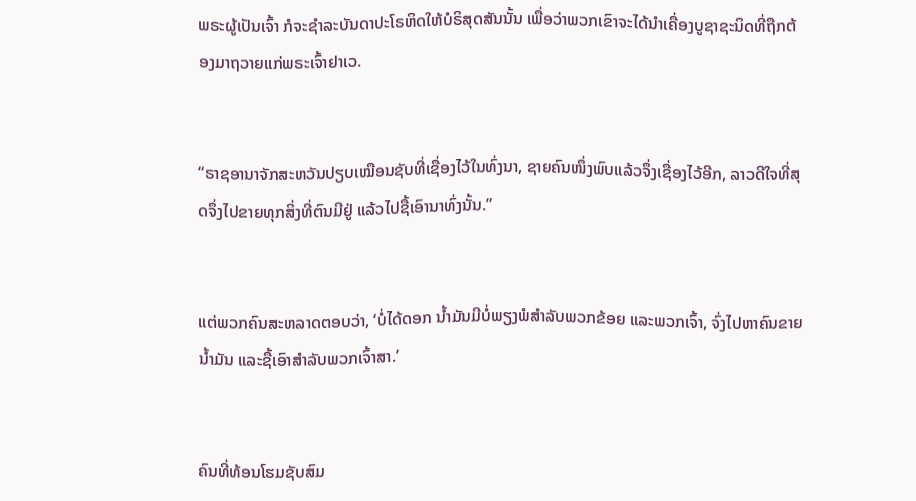ພຣະຜູ້ເປັນເຈົ້າ ກໍຈະຊຳລະບັນດາປະໂຣຫິດໃຫ້ບໍຣິສຸດສັນນັ້ນ ເພື່ອວ່າພວກເຂົາຈະໄດ້ນຳເຄື່ອງບູຊາຊະນິດທີ່ຖືກຕ້ອງມາຖວາຍແກ່ພຣະເຈົ້າຢາເວ.


“ຣາຊອານາຈັກສະຫວັນປຽບເໝືອນຊັບທີ່ເຊື່ອງໄວ້ໃນທົ່ງນາ, ຊາຍຄົນໜຶ່ງພົບແລ້ວຈຶ່ງເຊື່ອງໄວ້ອີກ, ລາວດີໃຈທີ່ສຸດຈຶ່ງໄປຂາຍທຸກສິ່ງທີ່ຕົນມີຢູ່ ແລ້ວໄປຊື້ເອົານາທົ່ງນັ້ນ.”


ແຕ່ພວກຄົນສະຫລາດຕອບວ່າ, ‘ບໍ່ໄດ້ດອກ ນໍ້າມັນມີບໍ່ພຽງພໍສຳລັບພວກຂ້ອຍ ແລະພວກເຈົ້າ, ຈົ່ງໄປຫາຄົນຂາຍນໍ້າມັນ ແລະຊື້ເອົາສຳລັບພວກເຈົ້າສາ.’


ຄົນທີ່ທ້ອນໂຮມຊັບສົມ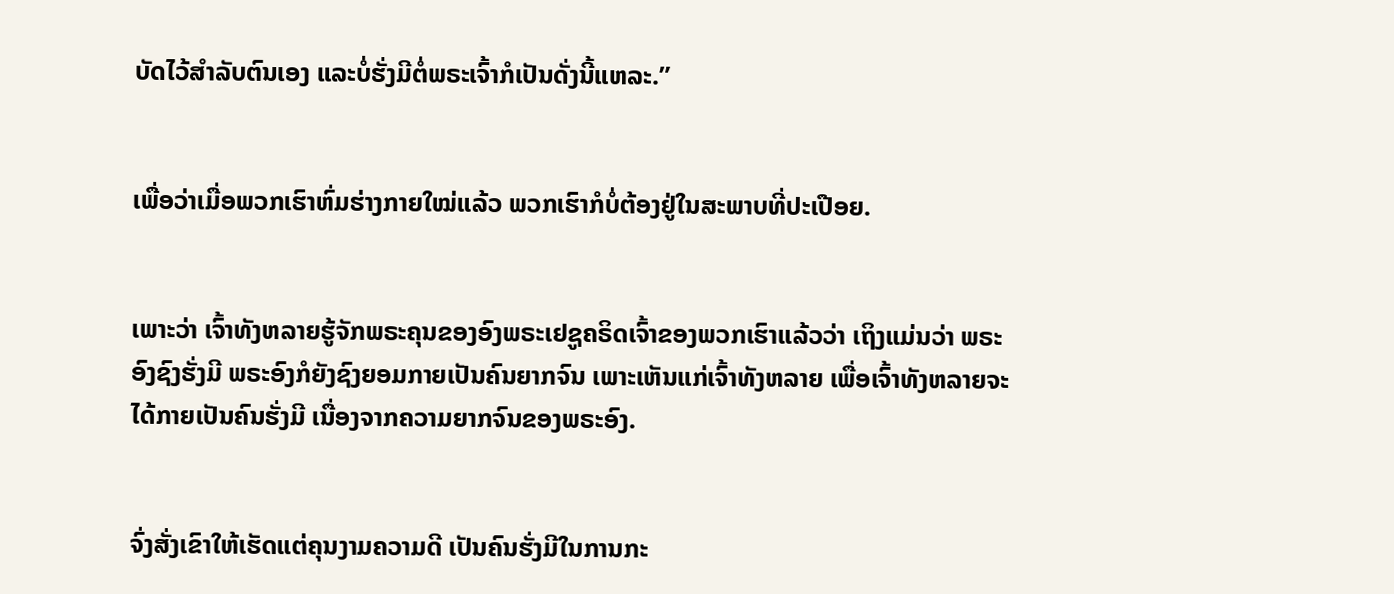ບັດໄວ້ສຳລັບຕົນເອງ ແລະບໍ່ຮັ່ງມີຕໍ່ພຣະເຈົ້າກໍເປັນດັ່ງນີ້ແຫລະ.”


ເພື່ອວ່າເມື່ອພວກເຮົາຫົ່ມຮ່າງກາຍໃໝ່ແລ້ວ ພວກເຮົາກໍບໍ່ຕ້ອງຢູ່ໃນສະພາບທີ່ປະເປືອຍ.


ເພາະວ່າ ເຈົ້າທັງຫລາຍຮູ້ຈັກພຣະຄຸນຂອງອົງພຣະເຢຊູຄຣິດເຈົ້າຂອງພວກເຮົາແລ້ວວ່າ ເຖິງແມ່ນວ່າ ພຣະອົງຊົງຮັ່ງມີ ພຣະອົງກໍຍັງຊົງຍອມກາຍເປັນຄົນຍາກຈົນ ເພາະເຫັນແກ່ເຈົ້າທັງຫລາຍ ເພື່ອເຈົ້າທັງຫລາຍຈະໄດ້ກາຍເປັນຄົນຮັ່ງມີ ເນື່ອງຈາກຄວາມຍາກຈົນຂອງພຣະອົງ.


ຈົ່ງສັ່ງເຂົາໃຫ້ເຮັດແຕ່ຄຸນງາມຄວາມດີ ເປັນຄົນຮັ່ງມີໃນການກະ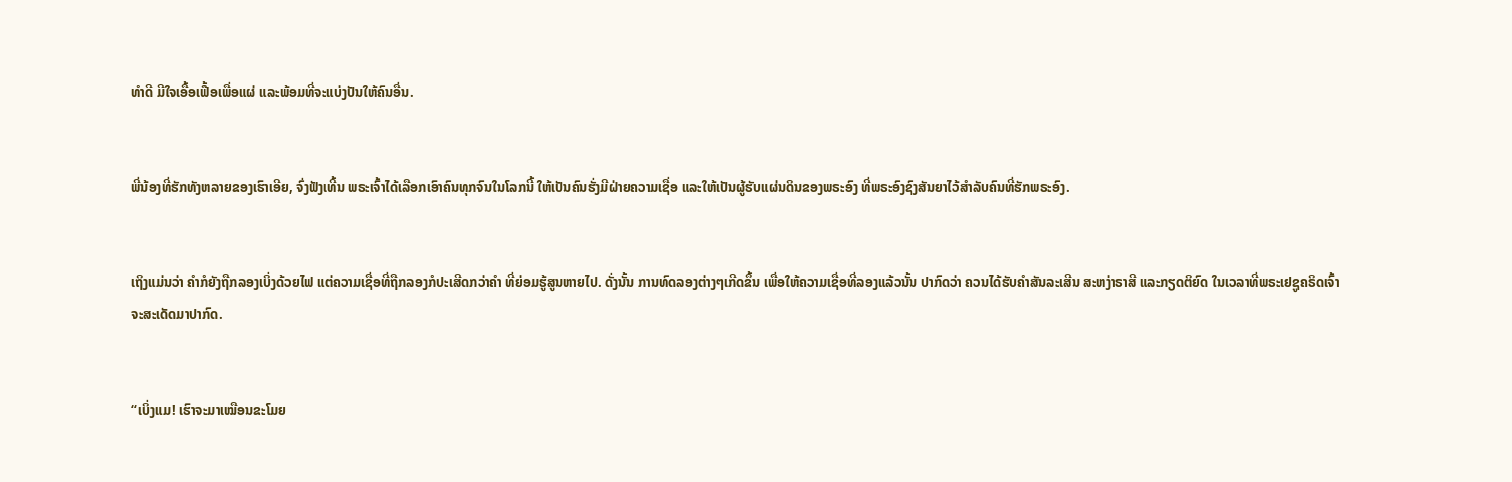ທຳດີ ມີໃຈເອື້ອເຟື້ອເພື່ອແຜ່ ແລະພ້ອມທີ່ຈະແບ່ງປັນໃຫ້ຄົນອື່ນ.


ພີ່ນ້ອງທີ່ຮັກທັງຫລາຍຂອງເຮົາເອີຍ, ຈົ່ງຟັງເທີ້ນ ພຣະເຈົ້າໄດ້ເລືອກເອົາຄົນທຸກຈົນໃນໂລກນີ້ ໃຫ້ເປັນຄົນຮັ່ງມີຝ່າຍຄວາມເຊື່ອ ແລະໃຫ້ເປັນຜູ້ຮັບແຜ່ນດິນຂອງພຣະອົງ ທີ່ພຣະອົງຊົງສັນຍາໄວ້ສຳລັບຄົນທີ່ຮັກພຣະອົງ.


ເຖິງແມ່ນວ່າ ຄຳກໍຍັງຖືກລອງເບິ່ງດ້ວຍໄຟ ແຕ່ຄວາມເຊື່ອທີ່ຖືກລອງກໍປະເສີດກວ່າຄຳ ທີ່ຍ່ອມຮູ້ສູນຫາຍໄປ. ດັ່ງນັ້ນ ການທົດລອງຕ່າງໆເກີດຂຶ້ນ ເພື່ອໃຫ້ຄວາມເຊື່ອທີ່ລອງແລ້ວນັ້ນ ປາກົດວ່າ ຄວນໄດ້ຮັບຄຳສັນລະເສີນ ສະຫງ່າຣາສີ ແລະກຽດຕິຍົດ ໃນເວລາທີ່ພຣະເຢຊູຄຣິດເຈົ້າຈະສະເດັດມາປາກົດ.


“ເບິ່ງແມ! ເຮົາຈະມາເໝືອນຂະໂມຍ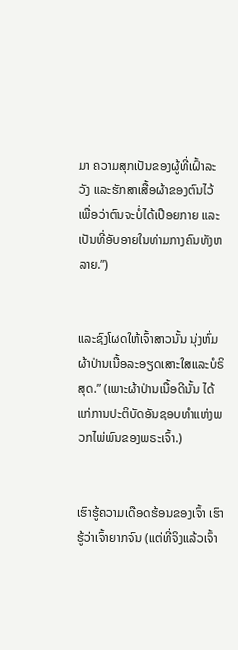ມາ ຄວາມສຸກເປັນຂອງຜູ້ທີ່ເຝົ້າລະວັງ ແລະຮັກສາເສື້ອຜ້າຂອງຕົນໄວ້ ເພື່ອວ່າຕົນຈະບໍ່ໄດ້ເປືອຍກາຍ ແລະເປັນທີ່ອັບອາຍໃນທ່າມກາງຄົນທັງຫລາຍ.”)


ແລະຊົງໂຜດໃຫ້ເຈົ້າສາວນັ້ນ ນຸ່ງຫົ່ມຜ້າປ່ານເນື້ອລະອຽດເສາະໃສແລະບໍຣິສຸດ.” (ເພາະຜ້າປ່ານເນື້ອດີນັ້ນ ໄດ້ແກ່ການປະຕິບັດອັນຊອບທຳແຫ່ງພວກໄພ່ພົນຂອງພຣະເຈົ້າ.)


ເຮົາຮູ້ຄວາມເດືອດຮ້ອນຂອງເຈົ້າ ເຮົາຮູ້ວ່າເຈົ້າຍາກຈົນ (ແຕ່ທີ່ຈິງແລ້ວເຈົ້າ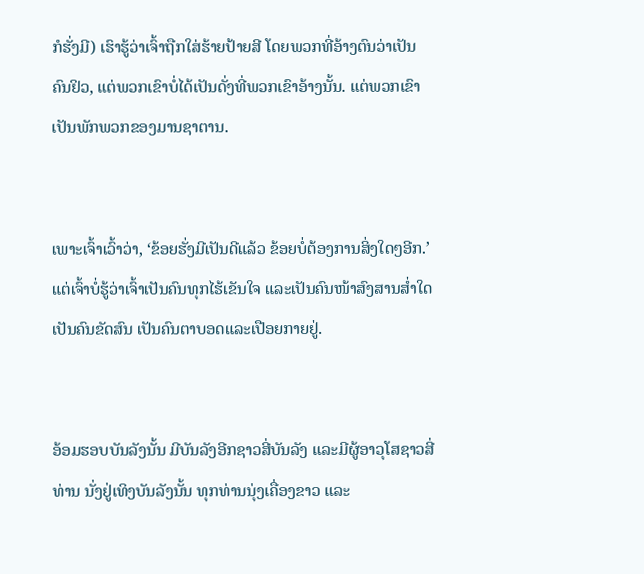ກໍຮັ່ງມີ) ເຮົາຮູ້ວ່າເຈົ້າຖືກໃສ່ຮ້າຍປ້າຍສີ ໂດຍພວກທີ່ອ້າງຕົນວ່າເປັນຄົນຢິວ, ແຕ່ພວກເຂົາບໍ່ໄດ້ເປັນດັ່ງທີ່ພວກເຂົາອ້າງນັ້ນ. ແຕ່ພວກເຂົາເປັນພັກພວກຂອງມານຊາຕານ.


ເພາະເຈົ້າເວົ້າວ່າ, ‘ຂ້ອຍຮັ່ງມີເປັນດີແລ້ວ ຂ້ອຍບໍ່ຕ້ອງການສິ່ງໃດໆອີກ.’ ແຕ່ເຈົ້າບໍ່ຮູ້ວ່າເຈົ້າເປັນຄົນທຸກໄຮ້ເຂັນໃຈ ແລະເປັນຄົນໜ້າສົງສານສໍ່າໃດ ເປັນຄົນຂັດສົນ ເປັນຄົນຕາບອດແລະເປືອຍກາຍຢູ່.


ອ້ອມຮອບບັນລັງນັ້ນ ມີບັນລັງອີກຊາວສີ່ບັນລັງ ແລະມີຜູ້ອາວຸໂສຊາວສີ່ທ່ານ ນັ່ງຢູ່ເທິງບັນລັງນັ້ນ ທຸກທ່ານນຸ່ງເຄື່ອງຂາວ ແລະ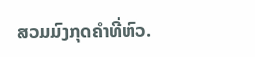ສວມມົງກຸດຄຳທີ່ຫົວ.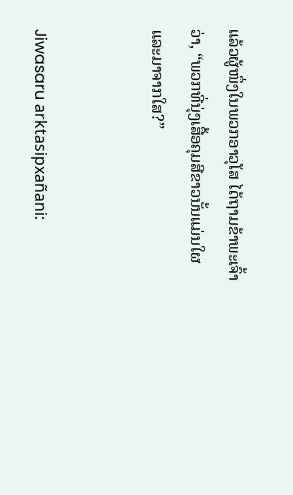ແລ້ວຜູ້ໜຶ່ງໃນພວກອາວຸໂສ ໄດ້ຖາມຂ້າພະເຈົ້າວ່າ, “ພວກທີ່ນຸ່ງເສື້ອຄຸມສີຂາວນັ້ນແມ່ນໃຜ ແລະມາຈາກໃສ?”


Jiwasaru arktasipxañani: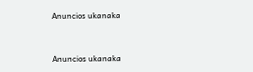Anuncios ukanaka


Anuncios ukanaka